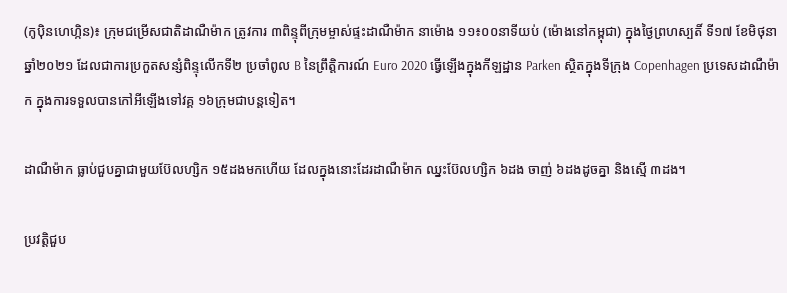(កូប៉ិនហេហ្កិន)៖ ក្រុមជម្រើសជាតិដាណឺម៉ាក ត្រូវការ ៣ពិន្ទុពីក្រុមម្ចាស់ផ្ទះដាណឺម៉ាក នាម៉ោង ១១៖០០នាទីយប់ (ម៉ោងនៅកម្ពុជា) ក្នុងថ្ងៃព្រហស្បតិ៍ ទី១៧ ខែមិថុនា ឆ្នាំ២០២១ ដែលជាការប្រកួតសន្សំពិន្ទុលើកទី២ ប្រចាំពូល B នៃព្រឹត្តិការណ៍ Euro 2020 ធ្វើឡើងក្នុងកីឡដ្ឋាន Parken ស្ថិតក្នុងទីក្រុង Copenhagen ប្រទេសដាណឺម៉ាក ក្នុងការទទួលបានកៅអីឡើងទៅវគ្គ ១៦ក្រុមជាបន្តទៀត។

ដាណឺម៉ាក ធ្លាប់ជួបគ្នាជាមួយប៊ែលហ្សិក ១៥ដងមកហើយ ដែលក្នុងនោះដែរដាណឺម៉ាក ឈ្នះប៊ែលហ្សិក ៦ដង ចាញ់ ៦ដងដូចគ្នា និងស្មើ ៣ដង។

ប្រវត្តិជួប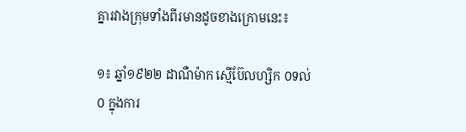គ្នារវាងក្រុមទាំងពីរមានដូចខាងក្រោមនេះ៖

១៖ ឆ្នាំ១៩២២ ដាណឺម៉ាក ស្មើប៊ែលហ្សិក ០ទល់០ ក្នុងការ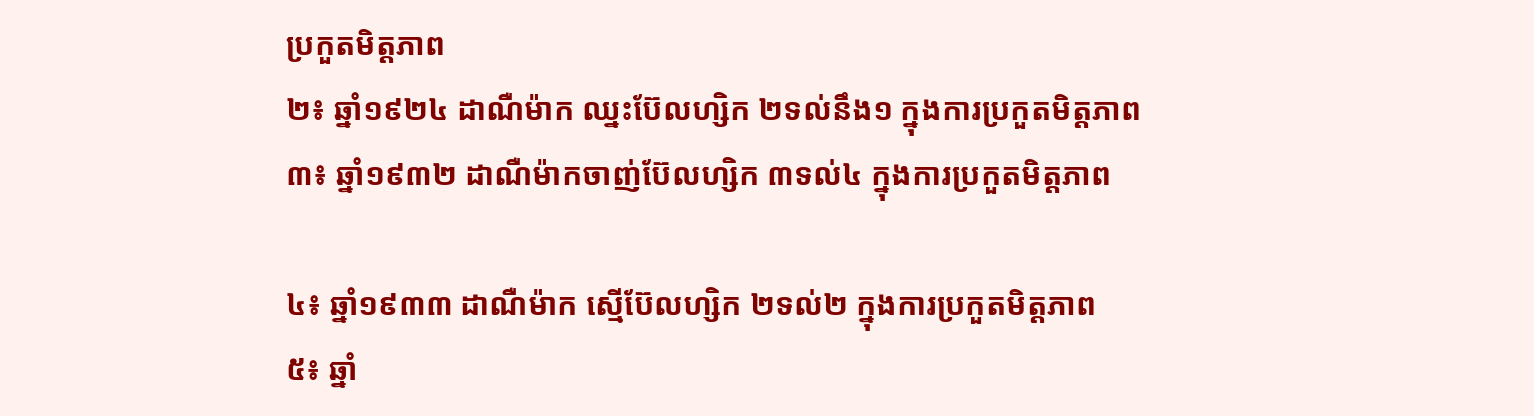ប្រកួតមិត្តភាព
២៖ ឆ្នាំ១៩២៤ ដាណឺម៉ាក ឈ្នះប៊ែលហ្សិក ២ទល់នឹង១ ក្នុងការប្រកួតមិត្តភាព
៣៖ ឆ្នាំ១៩៣២ ដាណឺម៉ាកចាញ់ប៊ែលហ្សិក ៣ទល់៤ ក្នុងការប្រកួតមិត្តភាព

៤៖ ឆ្នាំ១៩៣៣ ដាណឺម៉ាក ស្មើប៊ែលហ្សិក ២ទល់២ ក្នុងការប្រកួតមិត្តភាព
៥៖ ឆ្នាំ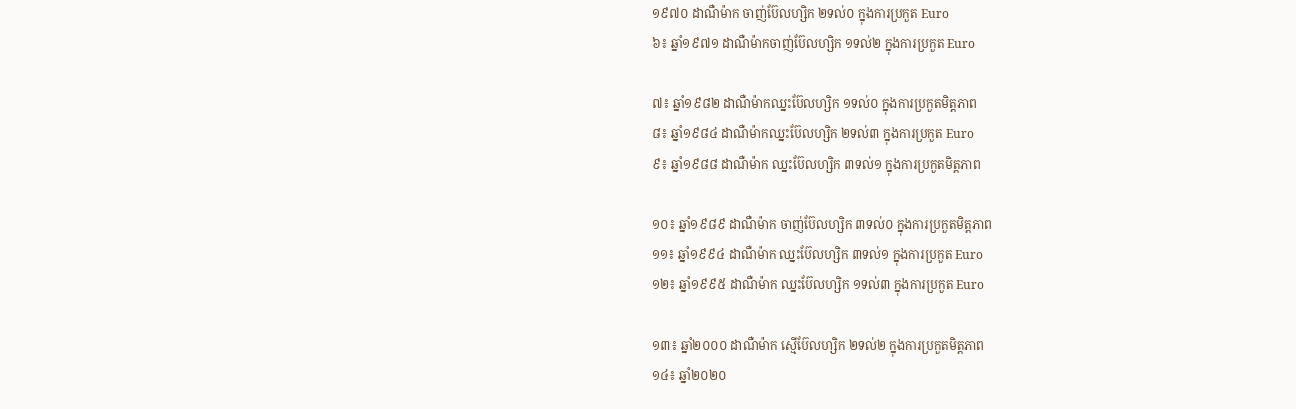១៩៧០ ដាណឺម៉ាក ចាញ់ប៊ែលហ្សិក ២ទល់០ ក្នុងការប្រកួត Euro
៦៖ ឆ្នាំ១៩៧១ ដាណឺម៉ាកចាញ់ប៊ែលហ្សិក ១ទល់២ ក្នុងការប្រកួត Euro

៧៖ ឆ្នាំ១៩៨២ ដាណឺម៉ាកឈ្នះប៊ែលហ្សិក ១ទល់០ ក្នុងការប្រកួតមិត្តភាព
៨៖ ឆ្នាំ១៩៨៤ ដាណឺម៉ាកឈ្នះប៊ែលហ្សិក ២ទល់៣ ក្នុងការប្រកួត Euro
៩៖ ឆ្នាំ១៩៨៨ ដាណឺម៉ាក ឈ្នះប៊ែលហ្សិក ៣ទល់១ ក្នុងការប្រកួតមិត្តភាព

១០៖ ឆ្នាំ១៩៨៩ ដាណឺម៉ាក ចាញ់ប៊ែលហ្សិក ៣ទល់០ ក្នុងការប្រកួតមិត្តភាព
១១៖ ឆ្នាំ១៩៩៤ ដាណឺម៉ាក ឈ្នះប៊ែលហ្សិក ៣ទល់១ ក្នុងការប្រកួត Euro
១២៖ ឆ្នាំ១៩៩៥ ដាណឺម៉ាក ឈ្នះប៊ែលហ្សិក ១ទល់៣ ក្នុងការប្រកួត Euro

១៣៖ ឆ្នាំ២០០០ ដាណឺម៉ាក ស្មើប៊ែលហ្សិក ២ទល់២ ក្នុងការប្រកួតមិត្តភាព
១៤៖ ឆ្នាំ២០២០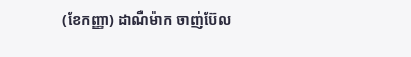(ខែកញ្ញា) ដាណឺម៉ាក ចាញ់ប៊ែល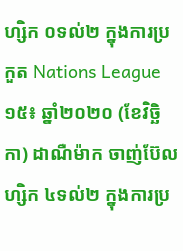ហ្សិក ០ទល់២ ក្នុងការប្រកួត Nations League
១៥៖ ឆ្នាំ២០២០ (ខែវិច្ឆិកា) ដាណឺម៉ាក ចាញ់ប៊ែលហ្សិក ៤ទល់២ ក្នុងការប្រ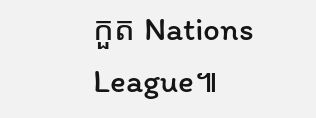កួត Nations League៕